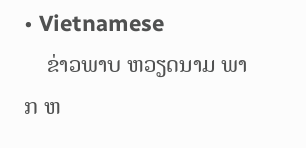• Vietnamese
    ຂ່າວພາບ ຫວຽດນາມ ພາກ ຫ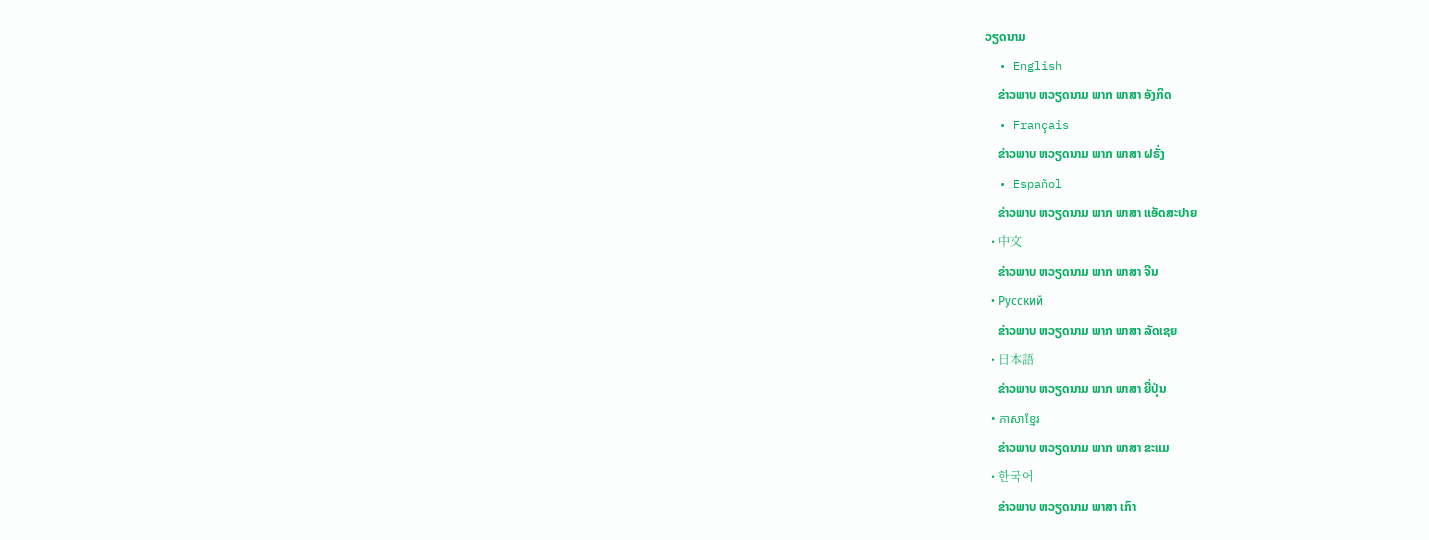ວຽດນາມ
  • English
    ຂ່າວພາບ ຫວຽດນາມ ພາກ ພາສາ ອັງກິດ
  • Français
    ຂ່າວພາບ ຫວຽດນາມ ພາກ ພາສາ ຝຣັ່ງ
  • Español
    ຂ່າວພາບ ຫວຽດນາມ ພາກ ພາສາ ແອັດສະປາຍ
  • 中文
    ຂ່າວພາບ ຫວຽດນາມ ພາກ ພາສາ ຈີນ
  • Русский
    ຂ່າວພາບ ຫວຽດນາມ ພາກ ພາສາ ລັດເຊຍ
  • 日本語
    ຂ່າວພາບ ຫວຽດນາມ ພາກ ພາສາ ຍີ່ປຸ່ນ
  • ភាសាខ្មែរ
    ຂ່າວພາບ ຫວຽດນາມ ພາກ ພາສາ ຂະແມ
  • 한국어
    ຂ່າວພາບ ຫວຽດນາມ ພາສາ ເກົາ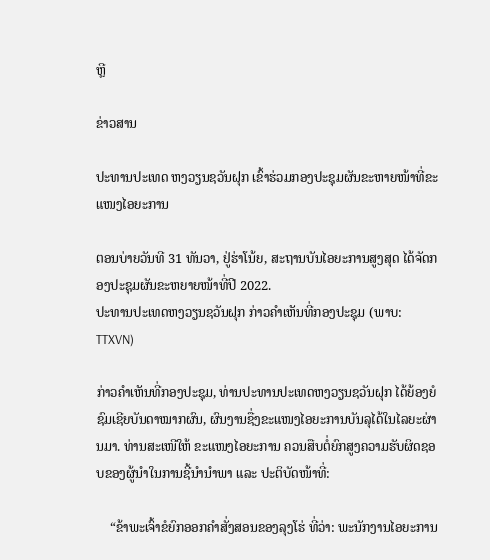ຫຼີ

ຂ່າວສານ

ປະທານປະເທດ ຫງວຽນຊວັນຝຸກ ເຂົ້າຮ່ວມກອງປະຊຸມຜັນຂະຫາຍໜ້າທີ່ຂະແໜງໄອຍະການ

ຕອນບ່າຍວັນທີ 31 ທັນວາ, ຢູ່ຮ່າໂນ້ຍ, ສະຖານບັນໄອຍະການສູງສຸດ ໄດ້ຈັດກອງປະຊຸມຜັນຂະຫຍາຍໜ້າທີ່ປີ 2022.
ປະທານປະເທດຫງວຽນຊວັນຝຸກ ກ່າວຄຳເຫັນທີ່ກອງປະຊຸມ (ພາບ: TTXVN)

ກ່າວຄຳເຫັນທີ່ກອງປະຊຸມ, ທ່ານປະທານປະເທດຫງວຽນຊວັນຝຸກ ໄດ້ຍ້ອງຍໍຊົມເຊີຍບັນດາໝາກຜົນ, ຜົນງານຊື່ງຂະແໜງໄອຍະການບັນລຸໄດ້ໃນໄລຍະຜ່ານມາ. ທ່ານສະເໜີໃຫ້ ຂະແໜງໄອຍະການ ຄວນສືບຕໍ່ຍົກສູງຄວາມຮັບຜິດຊອບຂອງຜູ້ນຳໃນການຊີ້ນຳນຳພາ ແລະ ປະຕິບັດໜ້າທີ່:

    “ຂ້າພະເຈົ້າຂໍຍົກອອກຄຳສັ່ງສອນຂອງລຸງໂຮ່ ທີ່ວ່າ: ພະນັກງານໄອຍະການ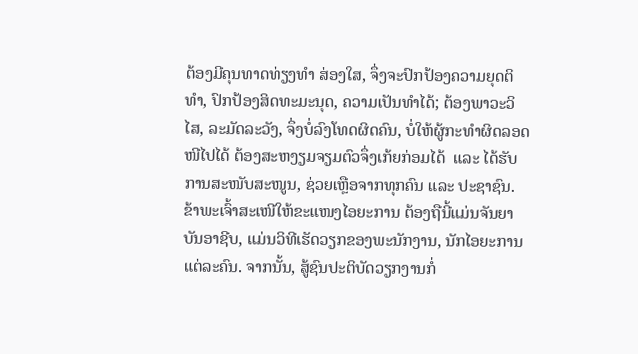ຕ້ອງມີຄຸນທາດທ່ຽງທຳ ສ່ອງໃສ, ຈຶ່ງຈະປົກປ້ອງຄວາມຍຸດຕິທຳ, ປົກປ້ອງສິດທະມະນຸດ, ຄວາມເປັນທຳໄດ້; ຕ້ອງພາວະວິໄສ, ລະມັດລະວັງ, ຈຶ່ງບໍ່ລົງໂທດຜິດຄົນ, ບໍ່ໃຫ້ຜູ້ກະທຳຜິດລອດໜີໄປໄດ້ ຕ້ອງສະຫງຽມຈຽມຕົວຈຶ່ງເກ້ຍກ່ອມໄດ້  ແລະ ໄດ້ຮັບການສະໜັບສະໜູນ, ຊ່ວຍເຫຼືອຈາກທຸກຄົນ ແລະ ປະຊາຊົນ. ຂ້າພະເຈົ້າສະເໜີໃຫ້ຂະແໜງໄອຍະການ ຕ້ອງຖືນີ້ແມ່ນຈັນຍາບັນອາຊີບ, ແມ່ນວິທີເຮັດວຽກຂອງພະນັກງານ, ນັກໄອຍະການແຕ່ລະຄົນ. ຈາກນັ້ນ, ສູ້ຊົນປະຕິບັດວຽກງານກໍ່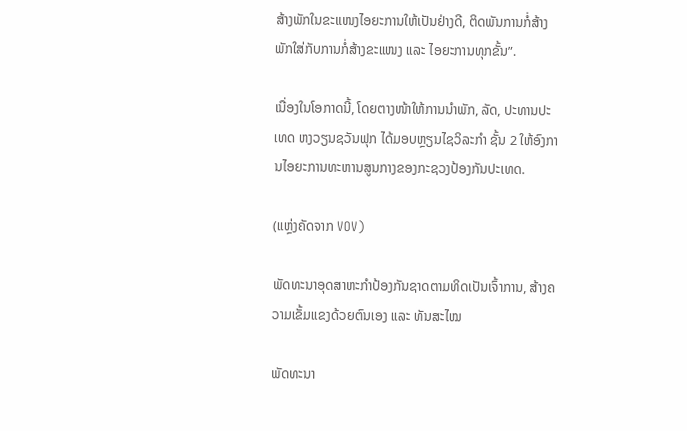ສ້າງພັກໃນຂະແໜງໄອຍະການໃຫ້ເປັນຢ່າງດີ, ຕິດພັນການກໍ່ສ້າງພັກໃສ່ກັບການກໍ່ສ້າງຂະແໜງ ແລະ ໄອຍະການທຸກຂັ້ນ”.

ເນື່ອງໃນໂອກາດນີ້, ໂດຍຕາງໜ້າໃຫ້ການນຳພັກ, ລັດ, ປະທານປະເທດ ຫງວຽນຊວັນຟຸກ ໄດ້ມອບຫຼຽນໄຊວິລະກຳ ຊັ້ນ 2 ໃຫ້ອົງການໄອຍະການທະຫານສູນກາງຂອງກະຊວງປ້ອງກັນປະເທດ.

(ແຫຼ່ງຄັດຈາກ VOV)

ພັດທະນາອຸດສາຫະກຳປ້ອງກັນຊາດຕາມທິດເປັນເຈົ້າການ, ສ້າງຄວາມເຂັ້ມແຂງດ້ວຍຕົນເອງ ແລະ ທັນສະໄໝ

ພັດທະນາ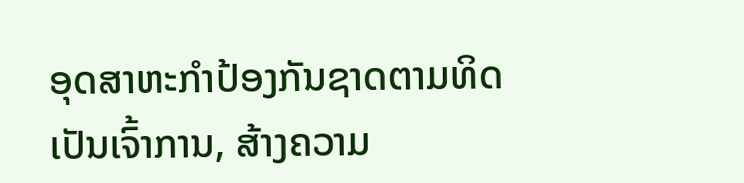ອຸດສາຫະກຳປ້ອງກັນຊາດຕາມທິດເປັນເຈົ້າການ, ສ້າງຄວາມ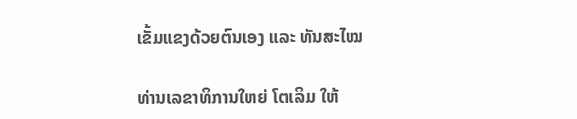ເຂັ້ມແຂງດ້ວຍຕົນເອງ ແລະ ທັນສະໄໝ

ທ່ານເລຂາທິການໃຫຍ່ ໂຕເລິມ ໃຫ້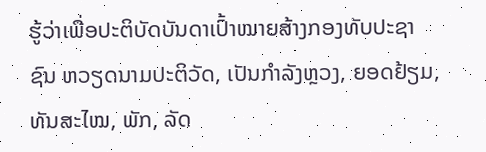ຮູ້ວ່າເພື່ອປະຕິບັດບັນດາເປົ້າໝາຍສ້າງກອງທັບປະຊາຊົນ ຫວຽດນາມປະຕິວັດ, ເປັນກຳລັງຫຼວງ, ຍອດຢ້ຽມ, ທັນສະໄໝ, ພັກ, ລັດ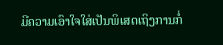ມີຄວາມເອົາໃຈໃສ່ເປັນພິເສດເຖິງການກໍ່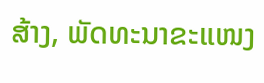ສ້າງ, ພັດທະນາຂະແໜງ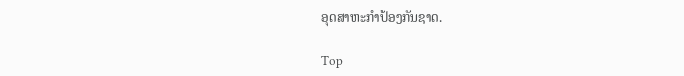ອຸດສາຫະກຳປ້ອງກັນຊາດ.

Top